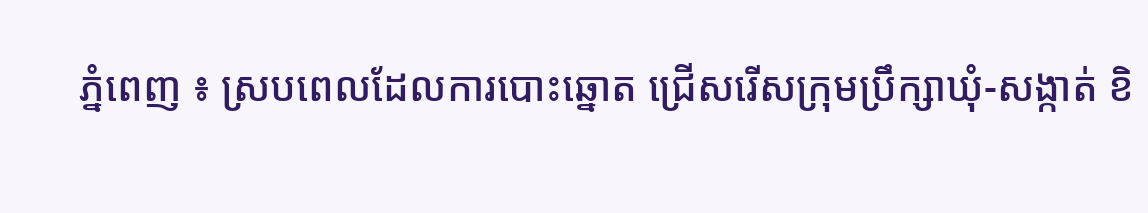ភ្នំពេញ ៖ ស្របពេលដែលការបោះឆ្នោត ជ្រើសរើសក្រុមប្រឹក្សាឃុំ-សង្កាត់ ខិ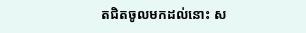តជិតចូលមកដល់នោះ ស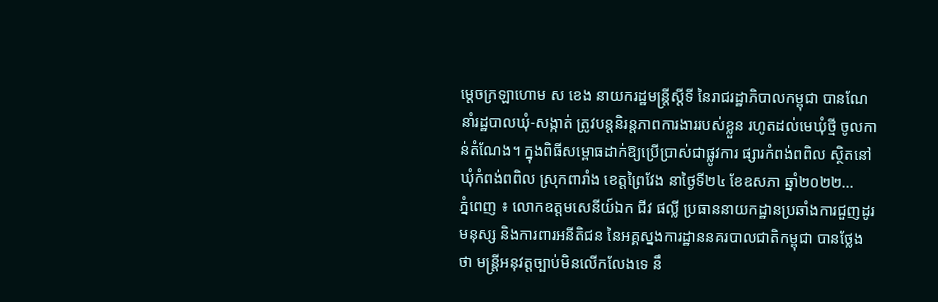ម្ដេចក្រឡាហោម ស ខេង នាយករដ្ឋមន្ត្រីស្ដីទី នៃរាជរដ្ឋាភិបាលកម្ពុជា បានណែនាំរដ្ឋបាលឃុំ-សង្កាត់ ត្រូវបន្ដនិរន្ដភាពការងាររបស់ខ្លួន រហូតដល់មេឃុំថ្មី ចូលកាន់តំណែង។ ក្នុងពិធីសម្ពោធដាក់ឱ្យប្រើប្រាស់ជាផ្លូវការ ផ្សារកំពង់ពពិល ស្ថិតនៅឃុំកំពង់ពពិល ស្រុកពារាំង ខេត្តព្រៃវែង នាថ្ងៃទី២៤ ខែឧសភា ឆ្នាំ២០២២...
ភ្នំពេញ ៖ លោកឧត្តមសេនីយ៍ឯក ជីវ ផល្លី ប្រធាននាយកដ្ឋានប្រឆាំងការជួញដូរមនុស្ស និងការពារអនីតិជន នៃអគ្គស្នងការដ្ឋាននគរបាលជាតិកម្ពុជា បានថ្លែងថា មន្រ្តីអនុវត្តច្បាប់មិនលើកលែងទេ នឹ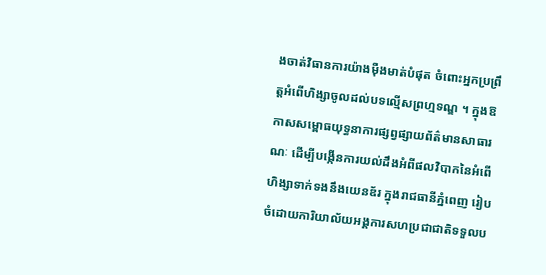ងចាត់វិធានការយ៉ាងម៉ឺងមាត់បំផុត ចំពោះអ្នកប្រព្រឹត្តអំពើហិង្សាចូលដល់បទល្មើសព្រហ្មទណ្ឌ ។ ក្នុងឱកាសសម្ពោធយុទ្ធនាការផ្សព្វផ្សាយព័ត៌មានសាធារណៈ ដើម្បីបង្កើនការយល់ដឹងអំពីផលវិបាកនៃអំពើហិង្សាទាក់ទងនឹងយេនឌ័រ ក្នុងរាជធានីភ្នំពេញ រៀបចំដោយការិយាល័យអង្គការសហប្រជាជាតិទទួលប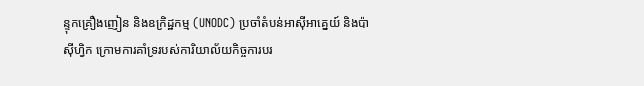ន្ទុកគ្រឿងញៀន និងឧក្រិដ្ឋកម្ម (UNODC) ប្រចាំតំបន់អាស៊ីអាគ្នេយ៍ និងប៉ាស៊ីហ្វិក ក្រោមការគាំទ្ររបស់ការិយាល័យកិច្ចការបរ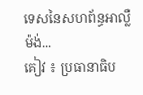ទេសនៃសហព័ន្ធអាល្លឺម៉ង់...
គៀវ ៖ ប្រធានាធិប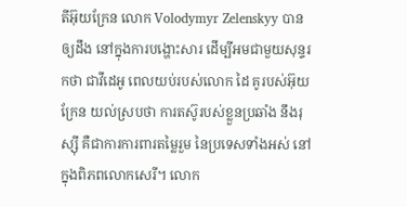តីអ៊ុយក្រែន លោក Volodymyr Zelenskyy បានឲ្យដឹង នៅក្នុងការបង្ហោះសារ ដើម្បីអមជាមួយសុន្ទរកថា ជាវីដេអូ ពេលយប់របស់លោក ដៃ គូរបស់អ៊ុយក្រែន យល់ស្របថា ការតស៊ូរបស់ខ្លួនប្រឆាំង នឹងរុស្ស៊ី គឺជាការការពារតម្លៃរួម នៃប្រទេសទាំងអស់ នៅក្នុងពិភពលោកសេរី។ លោក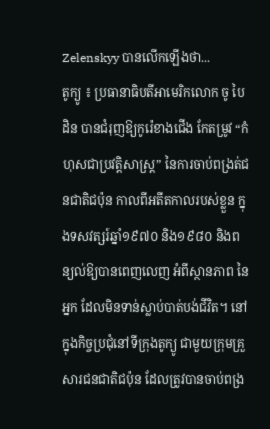Zelenskyy បានលើកឡើងថា...
តូក្យូ ៖ ប្រធានាធិបតីអាមេរិកលោក ចូ បៃដិន បានជំរុញឱ្យកូរ៉េខាងជើង កែតម្រូវ “កំហុសជាប្រវត្តិសាស្ត្រ” នៃការចាប់ពង្រត់ជនជាតិជប៉ុន កាលពីអតីតកាលរបស់ខ្លួន ក្នុងទសវត្សរ៍ឆ្នាំ១៩៧០ និង១៩៨០ និងពន្យល់ឱ្យបានពេញលេញ អំពីស្ថានភាព នៃអ្នក ដែលមិនទាន់ស្លាប់បាត់បង់ជីវិត។ នៅក្នុងកិច្ចប្រជុំនៅទីក្រុងតូក្យូ ជាមួយក្រុមគ្រួសារជនជាតិជប៉ុន ដែលត្រូវបានចាប់ពង្រ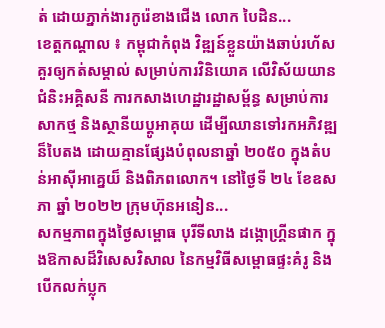ត់ ដោយភ្នាក់ងារកូរ៉េខាងជើង លោក បៃដិន...
ខេត្តកណ្តាល ៖ កម្ពុជាកំពុង វិឌ្ឍន៍ខ្លួនយ៉ាងឆាប់រហ័ស គួរឲ្យកត់សម្គាល់ សម្រាប់ការវិនិយោគ លើវិស័យយាន ជំនិះអគ្គិសនី ការកសាងហេដ្ឋារដ្ឋាសម្ព័ន្ធ សម្រាប់ការសាកថ្ម និងស្ថានីយប្តូអាគុយ ដើម្បីឈានទៅរកអភិវឌ្ឍន៏បៃតង ដោយគ្មានផ្សែងបំពុលនាឆ្នាំ ២០៥០ ក្នុងតំបន់អាស៊ីអាគ្នេយ៏ និងពិភពលោក។ នៅថ្ងៃទី ២៤ ខែឧសភា ឆ្នាំ ២០២២ ក្រុមហ៊ុនអនៀន...
សកម្មភាពក្នុងថ្ងៃសម្ពោធ បុរីទីលាង ដង្កោហ្រ្គីនផាក ក្នុងឱកាសដ៏វិសេសវិសាល នៃកម្មវិធីសម្ពោធផ្ទះគំរូ និងបើកលក់ប្លុក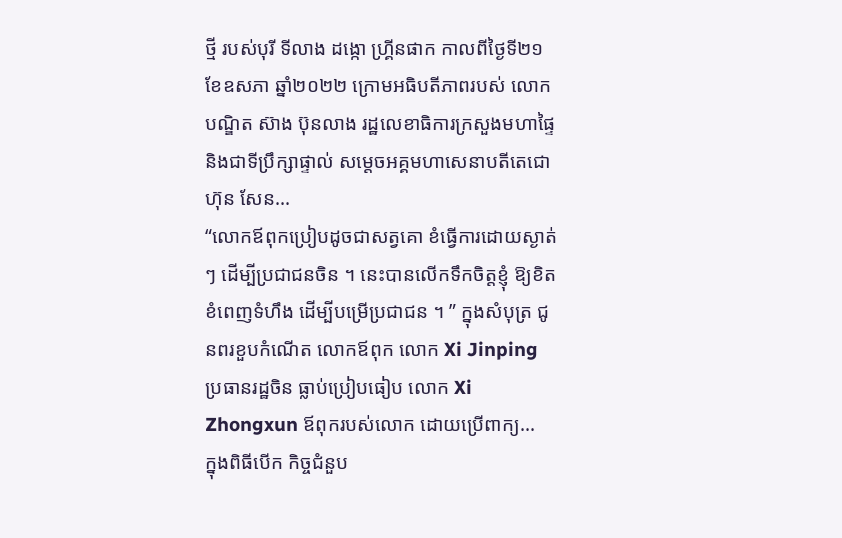ថ្មី របស់បុរី ទីលាង ដង្កោ ហ្រ្គីនផាក កាលពីថ្ងៃទី២១ ខែឧសភា ឆ្នាំ២០២២ ក្រោមអធិបតីភាពរបស់ លោកបណ្ឌិត ស៊ាង ប៊ុនលាង រដ្ឋលេខាធិការក្រសួងមហាផ្ទៃ និងជាទីប្រឹក្សាផ្ទាល់ សម្តេចអគ្គមហាសេនាបតីតេជោ ហ៊ុន សែន...
“លោកឪពុកប្រៀបដូចជាសត្វគោ ខំធ្វើការដោយស្ងាត់ៗ ដើម្បីប្រជាជនចិន ។ នេះបានលើកទឹកចិត្តខ្ញុំ ឱ្យខិតខំពេញទំហឹង ដើម្បីបម្រើប្រជាជន ។ ” ក្នុងសំបុត្រ ជូនពរខួបកំណើត លោកឪពុក លោក Xi Jinping ប្រធានរដ្ឋចិន ធ្លាប់ប្រៀបធៀប លោក Xi Zhongxun ឪពុករបស់លោក ដោយប្រើពាក្យ...
ក្នុងពិធីបើក កិច្ចជំនួប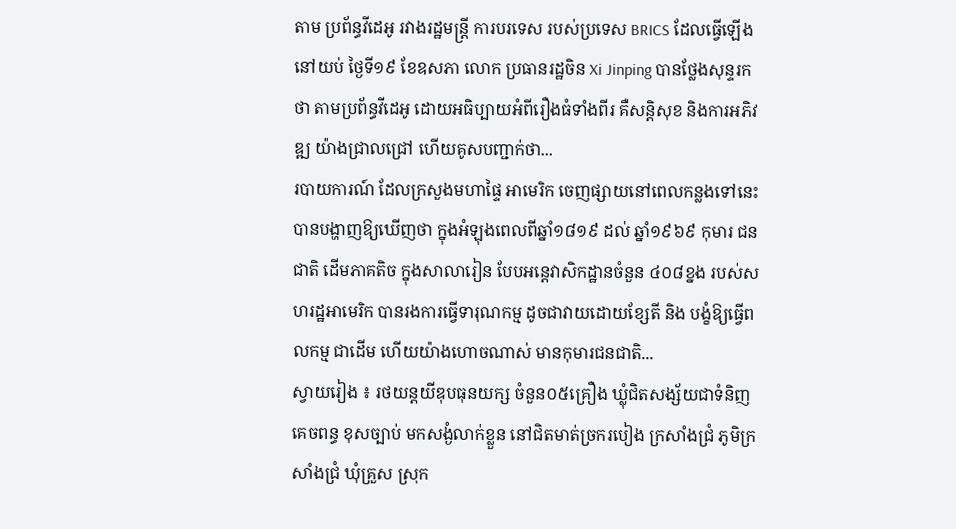តាម ប្រព័ន្ធវីដេអូ រវាងរដ្ឋមន្ត្រី ការបរទេស របស់ប្រទេស BRICS ដែលធ្វើឡើង នៅយប់ ថ្ងៃទី១៩ ខែឧសភា លោក ប្រធានរដ្ឋចិន Xi Jinping បានថ្លែងសុន្ទរកថា តាមប្រព័ន្ធវីដេអូ ដោយអធិប្បាយអំពីរឿងធំទាំងពីរ គឺសន្តិសុខ និងការអភិវឌ្ឍ យ៉ាងជ្រាលជ្រៅ ហើយគូសបញ្ជាក់ថា...
របាយការណ៍ ដែលក្រសួងមហាផ្ទៃ អាមេរិក ចេញផ្សាយនៅពេលកន្លងទៅនេះ បានបង្ហាញឱ្យឃើញថា ក្នុងអំឡុងពេលពីឆ្នាំ១៨១៩ ដល់ ឆ្នាំ១៩៦៩ កុមារ ជនជាតិ ដើមភាគតិច ក្នុងសាលារៀន បែបអន្តេវាសិកដ្ឋានចំនួន ៤០៨ខ្នង របស់សហរដ្ឋអាមេរិក បានរងការធ្វើទារុណកម្ម ដូចជាវាយដោយខ្សែតី និង បង្ខំឱ្យធ្វើពលកម្ម ជាដើម ហើយយ៉ាងហោចណាស់ មានកុមារជនជាតិ...
ស្វាយរៀង ៖ រថយន្តយីឌុបធុនយក្ស ចំនួន០៥គ្រឿង ឃ្លុំជិតសង្ស័យជាទំនិញគេចពន្ធ ខុសច្បាប់ មកសង្ងំលាក់ខ្លួន នៅជិតមាត់ច្រករបៀង ក្រសាំងជ្រំ ភូមិក្រសាំងជ្រំ ឃុំគ្រួស ស្រុក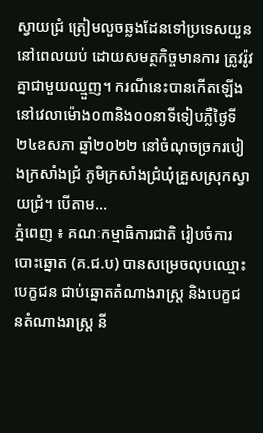ស្វាយជ្រំ ត្រៀមលួចឆ្លងដែនទៅប្រទេសយួន នៅពេលយប់ ដោយសមត្ថកិច្ចមានការ ត្រូវរ៉ូវគ្នាជាមួយឈ្មួញ។ ករណីនេះបានកើតឡើង នៅវេលាម៉ោង០៣និង០០នាទីទៀបភ្លឺថ្ងៃទី២៤ឧសភា ឆ្នាំ២០២២ នៅចំណុចច្រករបៀងក្រសាំងជ្រំ ភូមិក្រសាំងជ្រំឃុំគ្រួសស្រុកស្វាយជ្រំ។ បើតាម...
ភ្នំពេញ ៖ គណៈកម្មាធិការជាតិ រៀបចំការបោះឆ្នោត (គ.ជ.ប) បានសម្រេចលុបឈ្មោះបេក្ខជន ជាប់ឆ្នោតតំណាងរាស្ត្រ និងបេក្ខជនតំណាងរាស្ត្រ នី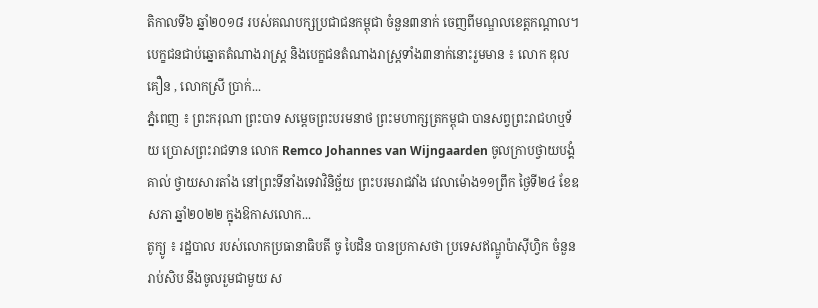តិកាលទី៦ ឆ្នាំ២០១៨ របស់គណបក្សប្រជាជនកម្ពុជា ចំនួន៣នាក់ ចេញពីមណ្ឌលខេត្តកណ្ដាល។ បេក្ខជនជាប់ឆ្នោតតំណាងរាស្ត្រ និងបេក្ខជនតំណាងរាស្ត្រទាំង៣នាក់នោះរួមមាន ៖ លោក ឌុល គឿន , លោកស្រី ប្រាក់...
ភ្នំពេញ ៖ ព្រះករុណា ព្រះបាទ សម្តេចព្រះបរមនាថ ព្រះមហាក្សត្រកម្ពុជា បានសព្វព្រះរាជហឬទ័យ ប្រោសព្រះរាជទាន លោក Remco Johannes van Wijngaarden ចូលក្រាបថ្វាយបង្គំគាល់ ថ្វាយសារតាំង នៅព្រះទីនាំងទេវាវិនិច្ឆ័យ ព្រះបរមរាជវាំង វេលាម៉ោង១១ព្រឹក ថ្ងៃទី២៤ ខែឧសភា ឆ្នាំ២០២២ ក្នុងឱកាសលោក...
តូក្យូ ៖ រដ្ឋបាល របស់លោកប្រធានាធិបតី ចូ បៃដិន បានប្រកាសថា ប្រទេសឥណ្ឌូប៉ាស៊ីហ្វិក ចំនួនរាប់សិប នឹងចូលរួមជាមួយ ស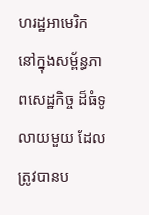ហរដ្ឋអាមេរិក នៅក្នុងសម្ព័ន្ធភាពសេដ្ឋកិច្ច ដ៏ធំទូលាយមួយ ដែលត្រូវបានប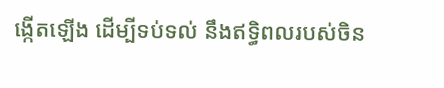ង្កើតឡើង ដើម្បីទប់ទល់ នឹងឥទ្ធិពលរបស់ចិន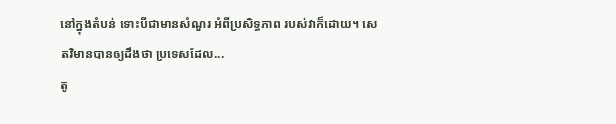នៅក្នុងតំបន់ ទោះបីជាមានសំណួរ អំពីប្រសិទ្ធភាព របស់វាក៏ដោយ។ សេតវិមានបានឲ្យដឹងថា ប្រទេសដែល...
តូ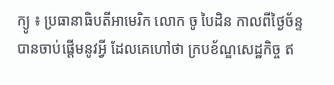ក្យូ ៖ ប្រធានាធិបតីអាមេរិក លោក ចូ បៃដិន កាលពីថ្ងៃច័ន្ទ បានចាប់ផ្តើមនូវអ្វី ដែលគេហៅថា ក្របខ័ណ្ឌសេដ្ឋកិច្ច ឥ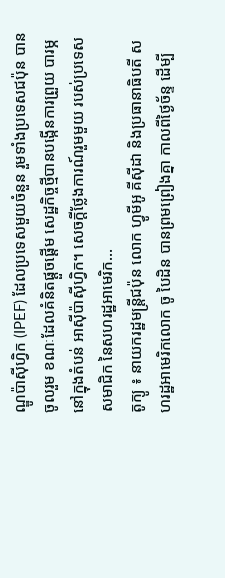ណ្ឌូប៉ាស៊ីហ្វិក (IPEF) ដែលប្រទេសមួយចំនួន រួមទាំងប្រទេសជប៉ុន បានចូលរួម ខណៈដែលគំនិតផ្តួចផ្តើម សេដ្ឋកិច្ចថ្មីបានបង្កើនការព្រួយ បារម្ភនៅក្នុងតំបន់ អាស៊ីប៉ាស៊ីហ្វិក។ សេចក្តីថ្លែងការណ៍រួមមួយ របស់ប្រទេសសមាជិក នៃសហរដ្ឋអាមេរិក...
តូក្យូ ៖ នាយករដ្ឋមន្ត្រីជប៉ុន លោក ហ្វូមីអូ គីស៊ីដា និងប្រធានាធិបតី សហរដ្ឋអាមេរិកលោក ចូ បៃដិន បានព្រមព្រៀងគ្នា កាលពីថ្ងៃច័ន្ទ ដើម្បី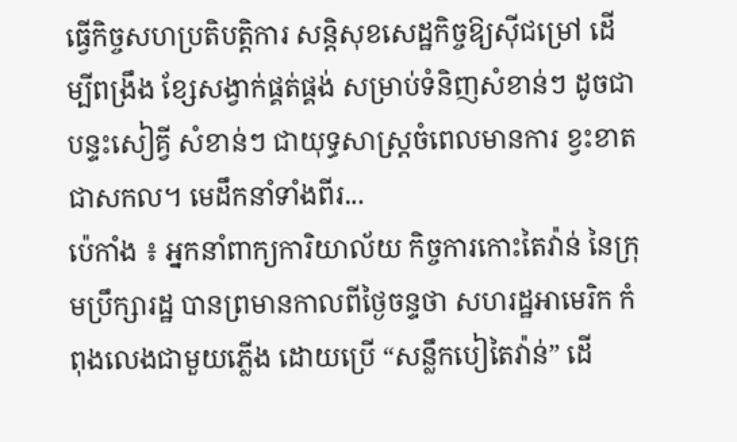ធ្វើកិច្ចសហប្រតិបត្តិការ សន្តិសុខសេដ្ឋកិច្ចឱ្យស៊ីជម្រៅ ដើម្បីពង្រឹង ខ្សែសង្វាក់ផ្គត់ផ្គង់ សម្រាប់ទំនិញសំខាន់ៗ ដូចជាបន្ទះសៀគ្វី សំខាន់ៗ ជាយុទ្ធសាស្ត្រចំពេលមានការ ខ្វះខាតជាសកល។ មេដឹកនាំទាំងពីរ...
ប៉េកាំង ៖ អ្នកនាំពាក្យការិយាល័យ កិច្ចការកោះតៃវ៉ាន់ នៃក្រុមប្រឹក្សារដ្ឋ បានព្រមានកាលពីថ្ងៃចន្ទថា សហរដ្ឋអាមេរិក កំពុងលេងជាមួយភ្លើង ដោយប្រើ “សន្លឹកបៀតៃវ៉ាន់” ដើ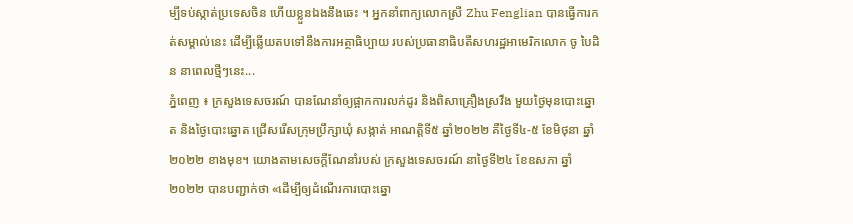ម្បីទប់ស្កាត់ប្រទេសចិន ហើយខ្លួនឯងនឹងឆេះ ។ អ្នកនាំពាក្យលោកស្រី Zhu Fenglian បានធ្វើការកត់សម្គាល់នេះ ដើម្បីឆ្លើយតបទៅនឹងការអត្ថាធិប្បាយ របស់ប្រធានាធិបតីសហរដ្ឋអាមេរិកលោក ចូ បៃដិន នាពេលថ្មីៗនេះ...
ភ្នំពេញ ៖ ក្រសួងទេសចរណ៍ បានណែនាំឲ្យផ្អាកការលក់ដូរ និងពិសាគ្រឿងស្រវឹង មួយថ្ងៃមុនបោះឆ្នោត និងថ្ងៃបោះឆ្នោត ជ្រើសរើសក្រុមប្រឹក្សាឃុំ សង្កាត់ អាណត្តិទី៥ ឆ្នាំ២០២២ គឺថ្ងៃទី៤-៥ ខែមិថុនា ឆ្នាំ២០២២ ខាងមុខ។ យោងតាមសេចក្ដីណែនាំរបស់ ក្រសួងទេសចរណ៍ នាថ្ងៃទី២៤ ខែឧសភា ឆ្នាំ២០២២ បានបញ្ជាក់ថា «ដើម្បីឲ្យដំណើរការបោះឆ្នោ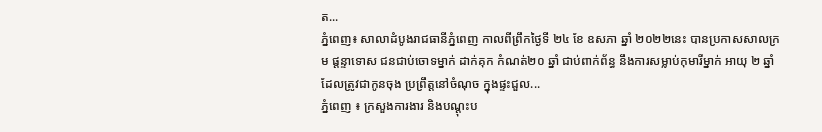ត...
ភ្នំពេញ៖ សាលាដំបូងរាជធានីភ្នំពេញ កាលពីព្រឹកថ្ងៃទី ២៤ ខែ ឧសភា ឆ្នាំ ២០២២នេះ បានប្រកាសសាលក្រម ផ្តន្ទាទោស ជនជាប់ចោទម្នាក់ ដាក់គុក កំណត់២០ ឆ្នាំ ជាប់ពាក់ព័ន្ធ នឹងការសម្លាប់កុមារីម្នាក់ អាយុ ២ ឆ្នាំ ដែលត្រូវជាកូនចុង ប្រព្រឹត្តនៅចំណុច ក្នុងផ្ទះជួល...
ភ្នំពេញ ៖ ក្រសួងការងារ និងបណ្ដុះប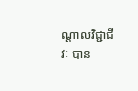ណ្ដាលវិជ្ជាជីវៈ បាន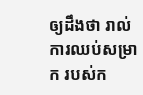ឲ្យដឹងថា រាល់ការឈប់សម្រាក របស់ក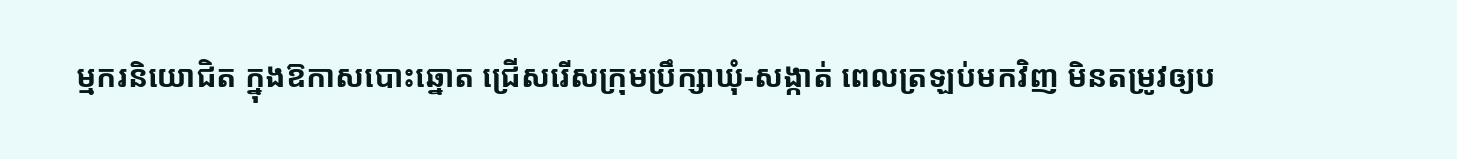ម្មករនិយោជិត ក្នុងឱកាសបោះឆ្នោត ជ្រើសរើសក្រុមប្រឹក្សាឃុំ-សង្កាត់ ពេលត្រឡប់មកវិញ មិនតម្រូវឲ្យប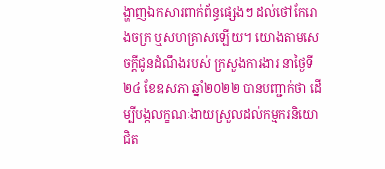ង្ហាញឯកសារពាក់ព័ន្ធផ្សេងៗ ដល់ថៅកែរោងចក្រ ឬសហគ្រាសឡើយ។ យោងតាមសេចក្ដីជូនដំណឹងរបស់ ក្រសួងការងារ នាថ្ងៃទី២៤ ខែឧសភា ឆ្នាំ២០២២ បានបញ្ជាក់ថា ដើម្បីបង្កលក្ខណៈងាយស្រួលដល់កម្មករនិយោជិត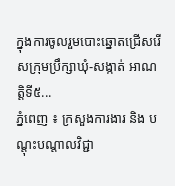ក្នុងការចូលរួមបោះឆ្នោតជ្រើសរើសក្រុមប្រឹក្សាឃុំ-សង្កាត់ អាណត្តិទី៥...
ភ្នំពេញ ៖ ក្រសួងការងារ និង បណ្តុះបណ្តាលវិជ្ជា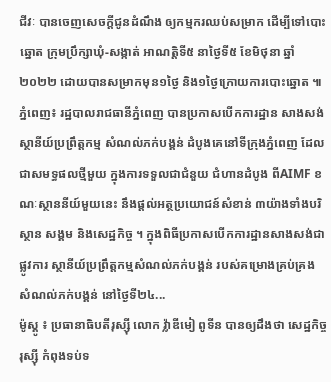ជីវៈ បានចេញសេចក្តីជូនដំណឹង ឲ្យកម្មករឈប់សម្រាក ដើម្បីទៅបោះឆ្នោត ក្រុមប្រឹក្សាឃុំ-សង្កាត់ អាណត្តិទី៥ នាថ្ងៃទី៥ ខែមិថុនា ឆ្នាំ២០២២ ដោយបានសម្រាកមុន១ថ្ងៃ និង១ថ្ងៃក្រោយការបោះឆ្នោត ៕
ភ្នំពេញ៖ រដ្ឋបាលរាជធានីភ្នំពេញ បានប្រកាសបើកការដ្ឋាន សាងសង់ ស្ថានីយ៍ប្រព្រឹត្តកម្ម សំណល់ភក់បង្គន់ ដំបូងគេនៅទីក្រុងភ្នំពេញ ដែលជាសមទ្ធផលថ្មីមួយ ក្នុងការទទួលជាជំនួយ ជំហានដំបូង ពីAIMF ខណៈស្ថាននីយ៍មួយនេះ នឹងផ្តល់អត្ថប្រយោជន៍សំខាន់ ៣យ៉ាងទាំងបរិស្ថាន សង្គម និងសេដ្ឋកិច្ច ។ ក្នុងពិធីប្រកាសបើកការដ្ឋានសាងសង់ជាផ្លូវការ ស្ថានីយ៍ប្រព្រឹត្តកម្មសំណល់ភក់បង្គន់ របស់គម្រោងគ្រប់គ្រង សំណល់ភក់បង្គន់ នៅថ្ងៃទី២៤...
ម៉ូស្គូ ៖ ប្រធានាធិបតីរុស្ស៊ី លោក វ្ល៉ាឌីមៀ ពូទីន បានឲ្យដឹងថា សេដ្ឋកិច្ចរុស្ស៊ី កំពុងទប់ទ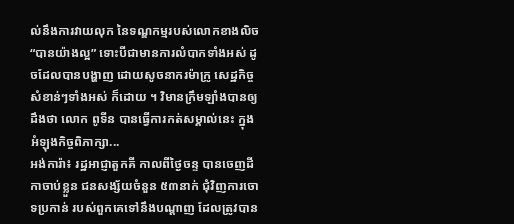ល់នឹងការវាយលុក នៃទណ្ឌកម្មរបស់លោកខាងលិច “បានយ៉ាងល្អ” ទោះបីជាមានការលំបាកទាំងអស់ ដូចដែលបានបង្ហាញ ដោយសូចនាករម៉ាក្រូ សេដ្ឋកិច្ចសំខាន់ៗទាំងអស់ ក៏ដោយ ។ វិមានក្រឹមឡាំងបានឲ្យដឹងថា លោក ពូទីន បានធ្វើការកត់សម្គាល់នេះ ក្នុងអំឡុងកិច្ចពិភាក្សា...
អង់ការ៉ា៖ រដ្ឋអាជ្ញាតួកគី កាលពីថ្ងៃចន្ទ បានចេញដីកាចាប់ខ្លួន ជនសង្ស័យចំនួន ៥៣នាក់ ជុំវិញការចោទប្រកាន់ របស់ពួកគេទៅនឹងបណ្តាញ ដែលត្រូវបាន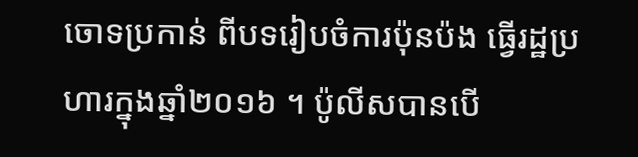ចោទប្រកាន់ ពីបទរៀបចំការប៉ុនប៉ង ធ្វើរដ្ឋប្រហារក្នុងឆ្នាំ២០១៦ ។ ប៉ូលីសបានបើ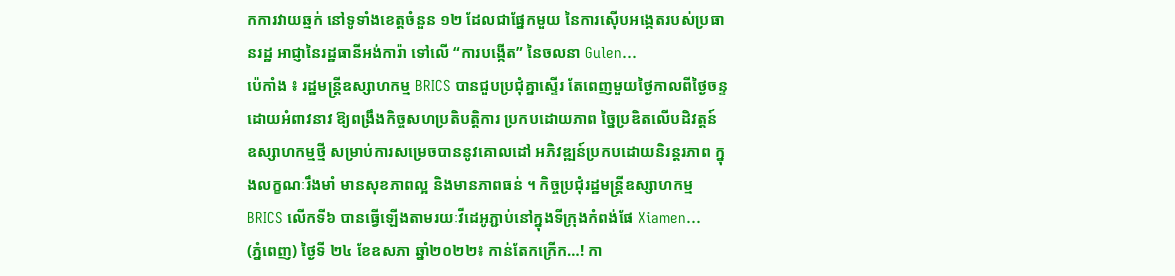កការវាយឆ្មក់ នៅទូទាំងខេត្តចំនួន ១២ ដែលជាផ្នែកមួយ នៃការស៊ើបអង្កេតរបស់ប្រធានរដ្ឋ អាជ្ញានៃរដ្ឋធានីអង់ការ៉ា ទៅលើ “ការបង្កើត” នៃចលនា Gulen...
ប៉េកាំង ៖ រដ្ឋមន្ត្រីឧស្សាហកម្ម BRICS បានជួបប្រជុំគ្នាស្ទើរ តែពេញមួយថ្ងៃកាលពីថ្ងៃចន្ទ ដោយអំពាវនាវ ឱ្យពង្រឹងកិច្ចសហប្រតិបត្តិការ ប្រកបដោយភាព ច្នៃប្រឌិតលើបដិវត្តន៍ ឧស្សាហកម្មថ្មី សម្រាប់ការសម្រេចបាននូវគោលដៅ អភិវឌ្ឍន៍ប្រកបដោយនិរន្តរភាព ក្នុងលក្ខណៈរឹងមាំ មានសុខភាពល្អ និងមានភាពធន់ ។ កិច្ចប្រជុំរដ្ឋមន្ត្រីឧស្សាហកម្ម BRICS លើកទី៦ បានធ្វើឡើងតាមរយៈវីដេអូភ្ជាប់នៅក្នុងទីក្រុងកំពង់ផែ Xiamen...
(ភ្នំពេញ) ថ្ងៃទី ២៤ ខែឧសភា ឆ្នាំ២០២២៖ កាន់តែកក្រើក…! កា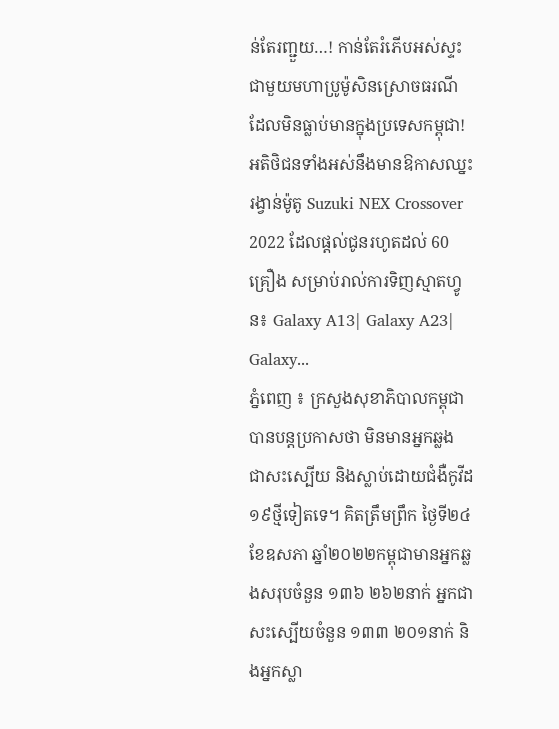ន់តែរញ្ជួយ…! កាន់តែរំភើបអស់ស្ទះជាមួយមហាប្រូម៉ូសិនស្រោចធរណីដែលមិនធ្លាប់មានក្នុងប្រទេសកម្ពុជា! អតិថិជនទាំងអស់នឹងមានឱកាសឈ្នះរង្វាន់ម៉ូតូ Suzuki NEX Crossover 2022 ដែលផ្តល់ជូនរហូតដល់ 60 គ្រឿង សម្រាប់រាល់ការទិញស្មាតហ្វូន៖ Galaxy A13| Galaxy A23| Galaxy...
ភ្នំពេញ ៖ ក្រសួងសុខាភិបាលកម្ពុជា បានបន្តប្រកាសថា មិនមានអ្នកឆ្លង ជាសះស្បើយ និងស្លាប់ដោយជំងឺកូវីដ១៩ថ្មីទៀតទេ។ គិតត្រឹមព្រឹក ថ្ងៃទី២៤ ខែឧសភា ឆ្នាំ២០២២កម្ពុជាមានអ្នកឆ្លងសរុបចំនួន ១៣៦ ២៦២នាក់ អ្នកជាសះស្បើយចំនួន ១៣៣ ២០១នាក់ និងអ្នកស្លា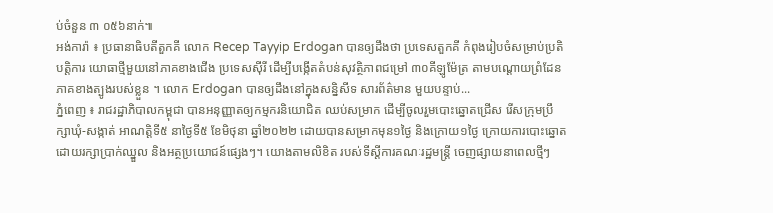ប់ចំនួន ៣ ០៥៦នាក់៕
អង់ការ៉ា ៖ ប្រធានាធិបតីតួកគី លោក Recep Tayyip Erdogan បានឲ្យដឹងថា ប្រទេសតួកគី កំពុងរៀបចំសម្រាប់ប្រតិបត្តិការ យោធាថ្មីមួយនៅភាគខាងជើង ប្រទេសស៊ីរី ដើម្បីបង្កើតតំបន់សុវត្ថិភាពជម្រៅ ៣០គីឡូម៉ែត្រ តាមបណ្តោយព្រំដែន ភាគខាងត្បូងរបស់ខ្លួន ។ លោក Erdogan បានឲ្យដឹងនៅក្នុងសន្និសីទ សារព័ត៌មាន មួយបន្ទាប់...
ភ្នំពេញ ៖ រាជរដ្ឋាភិបាលកម្ពុជា បានអនុញ្ញាតឲ្យកម្មករនិយោជិត ឈប់សម្រាក ដើម្បីចូលរួមបោះឆ្នោតជ្រើស រើសក្រុមប្រឹក្សាឃុំ-សង្កាត់ អាណត្តិទី៥ នាថ្ងៃទី៥ ខែមិថុនា ឆ្នាំ២០២២ ដោយបានសម្រាកមុន១ថ្ងៃ និងក្រោយ១ថ្ងៃ ក្រោយការបោះឆ្នោត ដោយរក្សាប្រាក់ឈ្នួល និងអត្ថប្រយោជន៍ផ្សេងៗ។ យោងតាមលិខិត របស់ទីស្ដីការគណៈរដ្ឋមន្ដ្រី ចេញផ្សាយនាពេលថ្មីៗ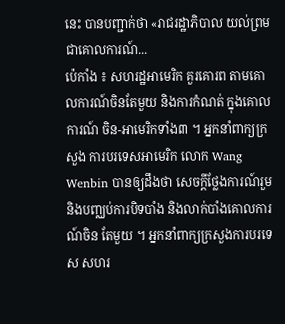នេះ បានបញ្ជាក់ថា «រាជរដ្ឋាភិបាល យល់ព្រមជាគោលការណ៍...
ប៉េកាំង ៖ សហរដ្ឋអាមេរិក គួរគោរព តាមគោលការណ៍ចិនតែមួយ និងការកំណត់ ក្នុងគោលការណ៍ ចិន-អាមេរិកទាំង៣ ។ អ្នកនាំពាក្យក្រសួង ការបរទេសអាមេរិក លោក Wang Wenbin បានឲ្យដឹងថា សេចក្តីថ្លែងការណ៍រួម និងបញ្ឈប់ការបិទបាំង និងលាក់បាំងគោលការណ៍ចិន តែមួយ ។ អ្នកនាំពាក្យក្រសួងការបរទេស សហរ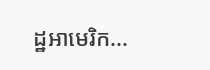ដ្ឋអាមេរិក...